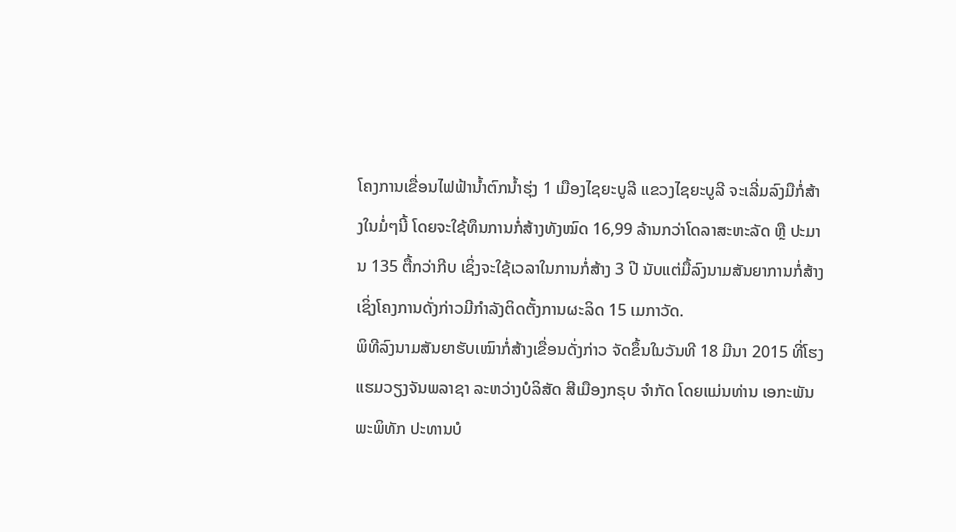ໂຄງການເຂື່ອນໄຟຟ້ານ້ຳຕົກນ້ຳຮຸ່ງ 1 ເມືອງໄຊຍະບູລີ ແຂວງໄຊຍະບູລີ ຈະເລີ່ມລົງມືກໍ່ສ້າງໃນມໍ່ໆນີ້ ໂດຍຈະໃຊ້ທຶນການກໍ່ສ້າງທັງໝົດ 16,99 ລ້ານກວ່າໂດລາສະຫະລັດ ຫຼື ປະມານ 135 ຕື້ກວ່າກີບ ເຊິ່ງຈະໃຊ້ເວລາໃນການກໍ່ສ້າງ 3 ປີ ນັບແຕ່ມື້ລົງນາມສັນຍາການກໍ່ສ້າງ ເຊິ່ງໂຄງການດັ່ງກ່າວມີກຳລັງຕິດຕັ້ງການຜະລິດ 15 ເມກາວັດ.
ພິທີລົງນາມສັນຍາຮັບເໝົາກໍ່ສ້າງເຂື່ອນດັ່ງກ່າວ ຈັດຂຶ້ນໃນວັນທີ 18 ມີນາ 2015 ທີ່ໂຮງແຮມວຽງຈັນພລາຊາ ລະຫວ່າງບໍລິສັດ ສີເມືອງກຣຸບ ຈຳກັດ ໂດຍແມ່ນທ່ານ ເອກະພັນ ພະພິທັກ ປະທານບໍ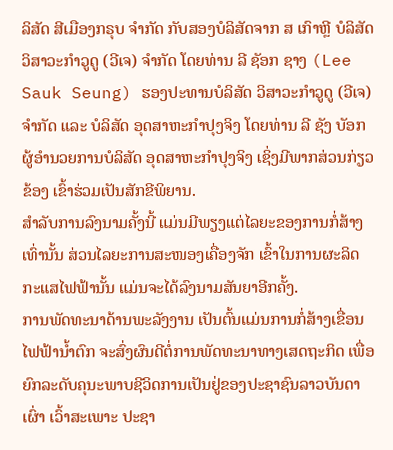ລິສັດ ສີເມືອງກຣຸບ ຈຳກັດ ກັບສອງບໍລິສັດຈາກ ສ ເກົາຫຼີ ບໍລິສັດ ວິສາວະກຳວູດູ (ວີເຈ) ຈຳກັດ ໂດຍທ່ານ ລີ ຊັອກ ຊາງ (Lee Sauk Seung) ຮອງປະທານບໍລິສັດ ວິສາວະກຳວູດູ (ວີເຈ) ຈຳກັດ ແລະ ບໍລິສັດ ອຸດສາຫະກຳປຸງຈິງ ໂດຍທ່ານ ລີ ຊັງ ບັອກ ຜູ້ອຳນວຍການບໍລິສັດ ອຸດສາຫະກຳປຸງຈິງ ເຊິ່ງມີພາກສ່ວນກ່ຽວຂ້ອງ ເຂົ້າຮ່ວມເປັນສັກຂີພິຍານ.
ສຳລັບການລົງນາມຄັ້ງນີ້ ແມ່ນມີພຽງແຕ່ໄລຍະຂອງການກໍ່ສ້າງເທົ່ານັ້ນ ສ່ວນໄລຍະການສະໜອງເຄື່ອງຈັກ ເຂົ້າໃນການຜະລິດກະແສໄຟຟ້ານັ້ນ ແມ່ນຈະໄດ້ລົງນາມສັນຍາອີກຄັ້ງ.
ການພັດທະນາດ້ານພະລັງງານ ເປັນຕົ້ນແມ່ນການກໍ່ສ້າງເຂື່ອນໄຟຟ້ານ້ຳຕົກ ຈະສົ່ງຜົນດີຕໍ່ການພັດທະນາທາງເສດຖະກິດ ເພື່ອຍົກລະດັບຄຸນະພາບຊີວິດການເປັນຢູ່ຂອງປະຊາຊົນລາວບັນດາເຜົ່າ ເວົ້າສະເພາະ ປະຊາ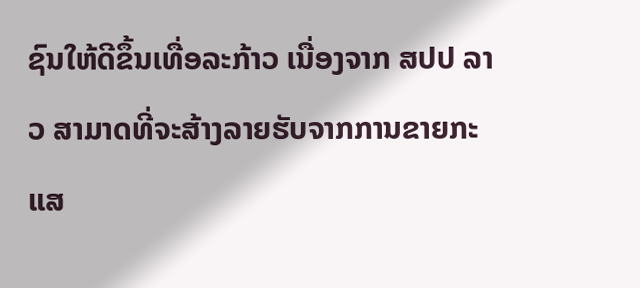ຊົນໃຫ້ດີຂຶ້ນເທື່ອລະກ້າວ ເນື່ອງຈາກ ສປປ ລາວ ສາມາດທີ່ຈະສ້າງລາຍຮັບຈາກການຂາຍກະແສ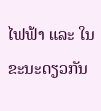ໄຟຟ້າ ແລະ ໃນຂະນະດຽວກັນ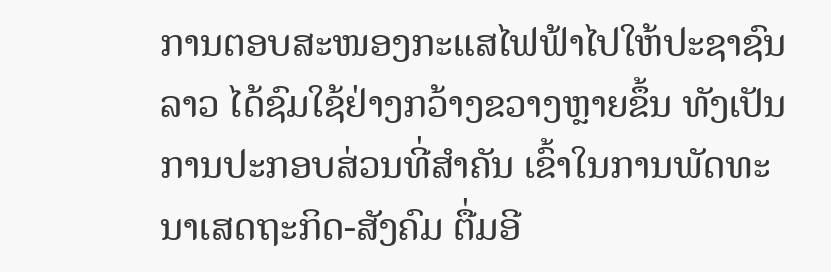ການຕອບສະໜອງກະແສໄຟຟ້າໄປໃຫ້ປະຊາຊົນລາວ ໄດ້ຊົມໃຊ້ຢ່າງກວ້າງຂວາງຫຼາຍຂຶ້ນ ທັງເປັນການປະກອບສ່ວນທີ່ສຳຄັນ ເຂົ້າໃນການພັດທະນາເສດຖະກິດ-ສັງຄົມ ຕື່ມອີ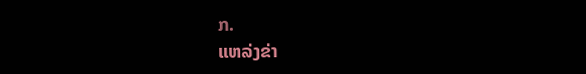ກ.
ແຫລ່ງຂ່າ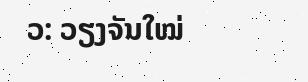ວ: ວຽງຈັນໃໝ່